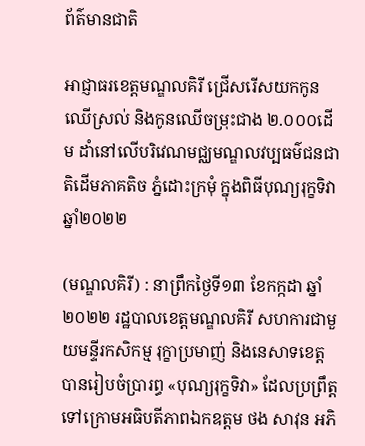ព័ត៌មានជាតិ

អាជ្ញាធរខេត្តមណ្ឌលគិរី ជ្រើសរើសយកកូនឈើស្រល់ និងកូនឈើចម្រុះជាង ២.០០០ដើម ដាំនៅលើបរិវេណមជ្ឈមណ្ឌលវប្បធម៌ជនជាតិដើមភាគតិច ភ្នំដោះក្រមុំ ក្នុងពិធីបុណ្យរុក្ខទិវា ឆ្នាំ២០២២

(មណ្ឌលគិរី) : នាព្រឹកថ្ងៃទី១៣ ខែកក្កដា ឆ្នាំ២០២២ រដ្ឋបាលខេត្តមណ្ឌលគិរី សហការជាមួយមន្ទីរកសិកម្ម រុក្ខាប្រមាញ់ និងនេសាទខេត្ត បានរៀបចំប្រារព្ធ «បុណ្យរុក្ខទិវា» ដែលប្រព្រឹត្តទៅក្រោមអធិបតីភាពឯកឧត្តម ថង សាវុន អភិ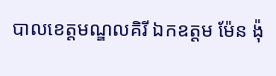បាលខេត្តមណ្ឌលគិរី ឯកឧត្តម ម៉ែន ង៉ុ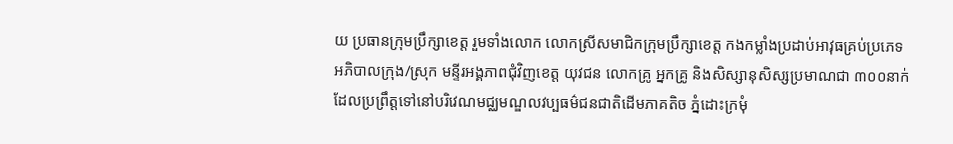យ ប្រធានក្រុមប្រឹក្សាខេត្ត រួមទាំងលោក លោកស្រីសមាជិកក្រុមប្រឹក្សាខេត្ត កងកម្លាំងប្រដាប់អាវុធគ្រប់ប្រភេទ អភិបាលក្រុង/ស្រុក មន្ទីរអង្គភាពជុំវិញខេត្ត យុវជន លោកគ្រូ អ្នកគ្រូ និងសិស្សានុសិស្សប្រមាណជា ៣០០នាក់ ដែលប្រព្រឹត្តទៅនៅបរិវេណមជ្ឈមណ្ឌលវប្បធម៌ជនជាតិដើមភាគតិច ភ្នំដោះក្រមុំ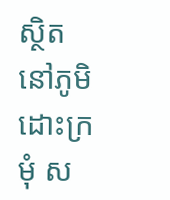ស្ថិតនៅភូមិដោះក្រមុំ ស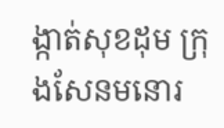ង្កាត់សុខដុម ក្រុងសែនមនោរ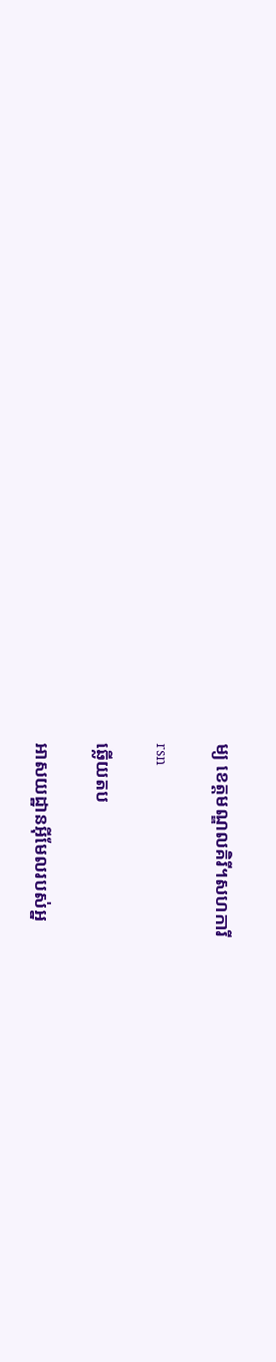ម្យ ខេត្តមណ្ឌលគិរី។សហការី

rsn

ឆ្លើយតប

អាសយដ្ឋានអ៊ីមែលរបស់អ្ន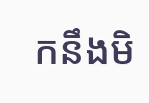កនឹងមិ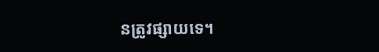នត្រូវផ្សាយទេ។